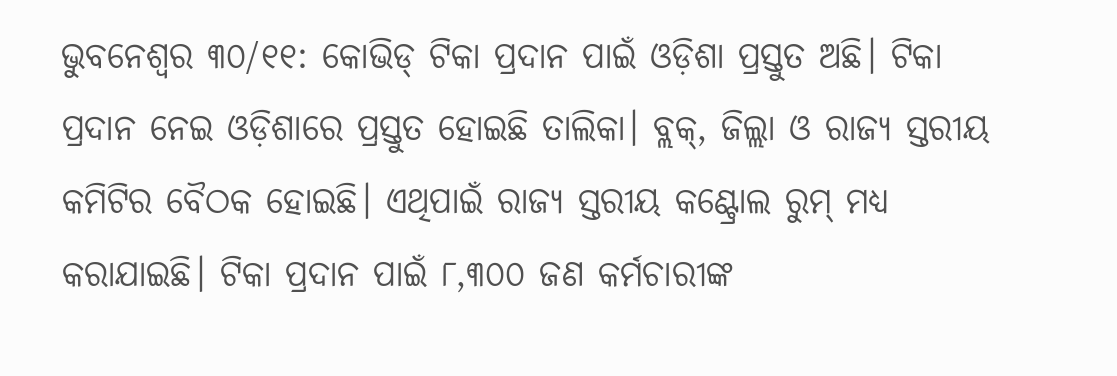ଭୁବନେଶ୍ବର ୩୦/୧୧: କୋଭିଡ୍ ଟିକା ପ୍ରଦାନ ପାଇଁ ଓଡ଼ିଶା ପ୍ରସ୍ତୁତ ଅଛି। ଟିକା ପ୍ରଦାନ ନେଇ ଓଡ଼ିଶାରେ ପ୍ରସ୍ତୁତ ହୋଇଛି ତାଲିକା। ବ୍ଲକ୍, ଜିଲ୍ଲା ଓ ରାଜ୍ୟ ସ୍ତରୀୟ କମିଟିର ବୈଠକ ହୋଇଛି। ଏଥିପାଇଁ ରାଜ୍ୟ ସ୍ତରୀୟ କଣ୍ଟ୍ରୋଲ ରୁମ୍ ମଧ୍ୟ କରାଯାଇଛି। ଟିକା ପ୍ରଦାନ ପାଇଁ ୮,୩୦୦ ଜଣ କର୍ମଚାରୀଙ୍କ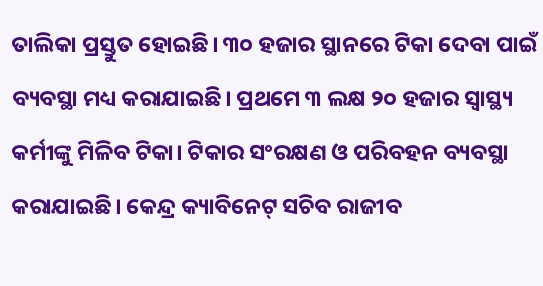ତାଲିକା ପ୍ରସ୍ତୁତ ହୋଇଛି। ୩୦ ହଜାର ସ୍ଥାନରେ ଟିକା ଦେବା ପାଇଁ ବ୍ୟବସ୍ଥା ମଧ୍ୟ କରାଯାଇଛି। ପ୍ରଥମେ ୩ ଲକ୍ଷ ୨୦ ହଜାର ସ୍ବାସ୍ଥ୍ୟ କର୍ମୀଙ୍କୁ ମିଳିବ ଟିକା। ଟିକାର ସଂରକ୍ଷଣ ଓ ପରିବହନ ବ୍ୟବସ୍ଥା କରାଯାଇଛି। କେନ୍ଦ୍ର କ୍ୟାବିନେଟ୍ ସଚିବ ରାଜୀବ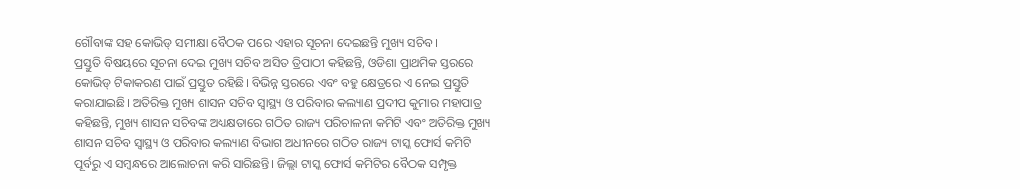ଗୌବାଙ୍କ ସହ କୋଭିଡ୍ ସମୀକ୍ଷା ବୈଠକ ପରେ ଏହାର ସୂଚନା ଦେଇଛନ୍ତି ମୁଖ୍ୟ ସଚିବ।
ପ୍ରସ୍ତୁତି ବିଷୟରେ ସୂଚନା ଦେଇ ମୁଖ୍ୟ ସଚିବ ଅସିତ ତ୍ରିପାଠୀ କହିଛନ୍ତି, ଓଡିଶା ପ୍ରାଥମିକ ସ୍ତରରେ କୋଭିଡ୍ ଟିକାକରଣ ପାଇଁ ପ୍ରସ୍ତୁତ ରହିଛି। ବିଭିନ୍ନ ସ୍ତରରେ ଏବଂ ବହୁ କ୍ଷେତ୍ରରେ ଏ ନେଇ ପ୍ରସ୍ତୁତି କରାଯାଇଛି। ଅତିରିକ୍ତ ମୁଖ୍ୟ ଶାସନ ସଚିବ ସ୍ୱାସ୍ଥ୍ୟ ଓ ପରିବାର କଲ୍ୟାଣ ପ୍ରଦୀପ କୁମାର ମହାପାତ୍ର କହିଛନ୍ତି, ମୁଖ୍ୟ ଶାସନ ସଚିବଙ୍କ ଅଧ୍ୟକ୍ଷତାରେ ଗଠିତ ରାଜ୍ୟ ପରିଚାଳନା କମିଟି ଏବଂ ଅତିରିକ୍ତ ମୁଖ୍ୟ ଶାସନ ସଚିବ ସ୍ୱାସ୍ଥ୍ୟ ଓ ପରିବାର କଲ୍ୟାଣ ବିଭାଗ ଅଧୀନରେ ଗଠିତ ରାଜ୍ୟ ଟାସ୍କ ଫୋର୍ସ କମିଟି ପୂର୍ବରୁ ଏ ସମ୍ବନ୍ଧରେ ଆଲୋଚନା କରି ସାରିଛନ୍ତି। ଜିଲ୍ଲା ଟାସ୍କ ଫୋର୍ସ କମିଟିର ବୈଠକ ସମ୍ପୃକ୍ତ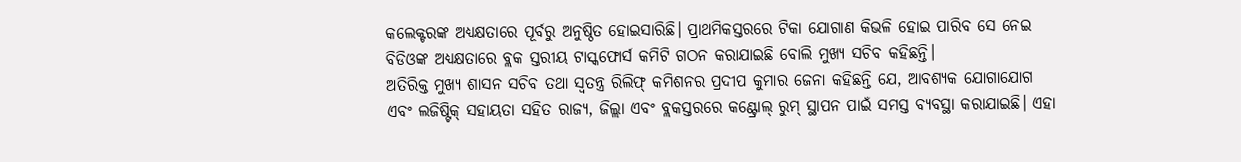କଲେକ୍ଟରଙ୍କ ଅଧ୍ୟକ୍ଷତାରେ ପୂର୍ବରୁ ଅନୁଷ୍ଠିତ ହୋଇସାରିଛି। ପ୍ରାଥମିକସ୍ତରରେ ଟିକା ଯୋଗାଣ କିଭଳି ହୋଇ ପାରିବ ସେ ନେଇ ବିଡିଓଙ୍କ ଅଧ୍ୟକ୍ଷତାରେ ବ୍ଲକ ସ୍ତରୀୟ ଟାସ୍କଫୋର୍ସ କମିଟି ଗଠନ କରାଯାଇଛି ବୋଲି ମୁଖ୍ୟ ସଚିବ କହିଛନ୍ତି।
ଅତିରିକ୍ତ ମୁଖ୍ୟ ଶାସନ ସଚିବ ତଥା ସ୍ୱତନ୍ତ୍ର ରିଲିଫ୍ କମିଶନର ପ୍ରଦୀପ କୁମାର ଜେନା କହିଛନ୍ତି ଯେ, ଆବଶ୍ୟକ ଯୋଗାଯୋଗ ଏବଂ ଲଜିଷ୍ଟିକ୍ ସହାୟତା ସହିତ ରାଜ୍ୟ, ଜିଲ୍ଲା ଏବଂ ବ୍ଲକସ୍ତରରେ କଣ୍ଟ୍ରୋଲ୍ ରୁମ୍ ସ୍ଥାପନ ପାଇଁ ସମସ୍ତ ବ୍ୟବସ୍ଥା କରାଯାଇଛି। ଏହା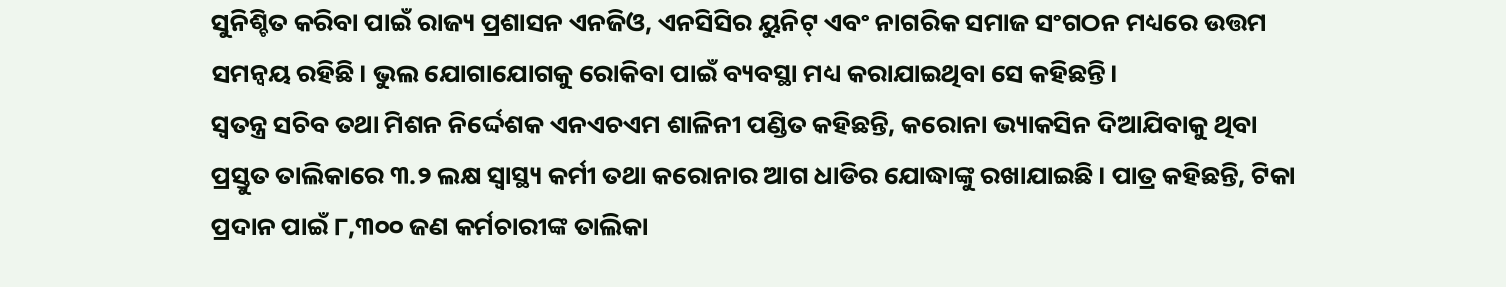ସୁନିଶ୍ଚିତ କରିବା ପାଇଁ ରାଜ୍ୟ ପ୍ରଶାସନ ଏନଜିଓ, ଏନସିସିର ୟୁନିଟ୍ ଏବଂ ନାଗରିକ ସମାଜ ସଂଗଠନ ମଧ୍ୟରେ ଉତ୍ତମ ସମନ୍ଵୟ ରହିଛି। ଭୁଲ ଯୋଗାଯୋଗକୁ ରୋକିବା ପାଇଁ ବ୍ୟବସ୍ଥା ମଧ୍ୟ କରାଯାଇଥିବା ସେ କହିଛନ୍ତି।
ସ୍ଵତନ୍ତ୍ର ସଚିବ ତଥା ମିଶନ ନିର୍ଦ୍ଦେଶକ ଏନଏଚଏମ ଶାଳିନୀ ପଣ୍ଡିତ କହିଛନ୍ତି, କରୋନା ଭ୍ୟାକସିନ ଦିଆଯିବାକୁ ଥିବା ପ୍ରସ୍ତୁତ ତାଲିକାରେ ୩.୨ ଲକ୍ଷ ସ୍ଵାସ୍ଥ୍ୟ କର୍ମୀ ତଥା କରୋନାର ଆଗ ଧାଡିର ଯୋଦ୍ଧାଙ୍କୁ ରଖାଯାଇଛି। ପାତ୍ର କହିଛନ୍ତି, ଟିକା ପ୍ରଦାନ ପାଇଁ ୮,୩୦୦ ଜଣ କର୍ମଚାରୀଙ୍କ ତାଲିକା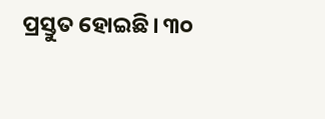ପ୍ରସ୍ତୁତ ହୋଇଛି। ୩୦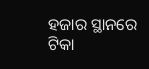ହଜାର ସ୍ଥାନରେ ଟିକା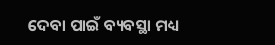ଦେବା ପାଇଁ ବ୍ୟବସ୍ଥା ମଧ୍ୟ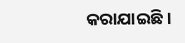କରାଯାଇଛି।